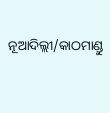ନୂଆଦିଲ୍ଲୀ/କାଠମାଣ୍ଡୁ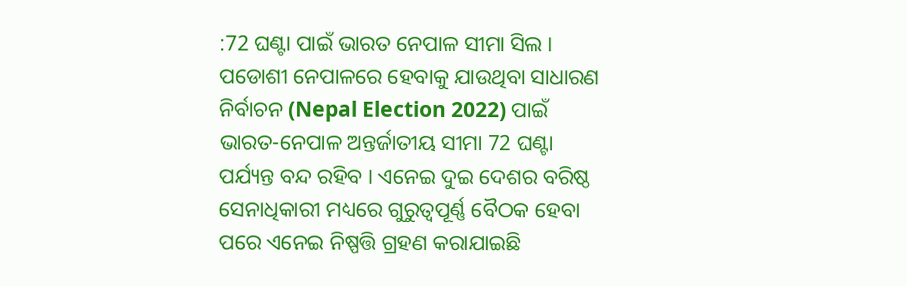:72 ଘଣ୍ଟା ପାଇଁ ଭାରତ ନେପାଳ ସୀମା ସିଲ । ପଡୋଶୀ ନେପାଳରେ ହେବାକୁ ଯାଉଥିବା ସାଧାରଣ ନିର୍ବାଚନ (Nepal Election 2022) ପାଇଁ ଭାରତ-ନେପାଳ ଅନ୍ତର୍ଜାତୀୟ ସୀମା 72 ଘଣ୍ଟା ପର୍ଯ୍ୟନ୍ତ ବନ୍ଦ ରହିବ । ଏନେଇ ଦୁଇ ଦେଶର ବରିଷ୍ଠ ସେନାଧିକାରୀ ମଧ୍ୟରେ ଗୁରୁତ୍ବପୂର୍ଣ୍ଣ ବୈଠକ ହେବା ପରେ ଏନେଇ ନିଷ୍ପତ୍ତି ଗ୍ରହଣ କରାଯାଇଛି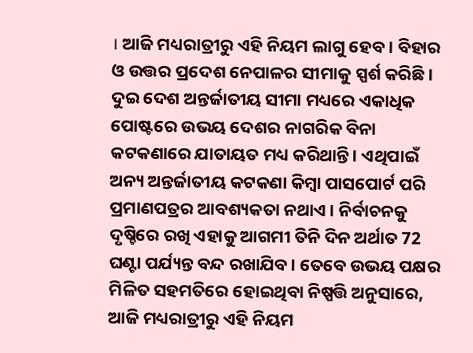। ଆଜି ମଧ୍ୟରାତ୍ରୀରୁ ଏହି ନିୟମ ଲାଗୁ ହେବ । ବିହାର ଓ ଉତ୍ତର ପ୍ରଦେଶ ନେପାଳର ସୀମାକୁ ସ୍ପର୍ଶ କରିଛି ।
ଦୁଇ ଦେଶ ଅନ୍ତର୍ଜାତୀୟ ସୀମା ମଧ୍ୟରେ ଏକାଧିକ ପୋଷ୍ଟରେ ଉଭୟ ଦେଶର ନାଗରିକ ବିନା କଟକଣାରେ ଯାତାୟତ ମଧ୍ୟ କରିଥାନ୍ତି । ଏଥିପାଇଁ ଅନ୍ୟ ଅନ୍ତର୍ଜାତୀୟ କଟକଣା କିମ୍ବା ପାସପୋର୍ଟ ପରି ପ୍ରମାଣପତ୍ରର ଆବଶ୍ୟକତା ନଥାଏ । ନିର୍ବାଚନକୁ ଦୃଷ୍ଚିରେ ରଖି ଏହାକୁ ଆଗମୀ ତିନି ଦିନ ଅର୍ଥାତ 72 ଘଣ୍ଟା ପର୍ଯ୍ୟନ୍ତ ବନ୍ଦ ରଖାଯିବ । ତେବେ ଉଭୟ ପକ୍ଷର ମିଳିତ ସହମତିରେ ହୋଇଥିବା ନିଷ୍ପତ୍ତି ଅନୁସାରେ, ଆଜି ମଧ୍ୟରାତ୍ରୀରୁ ଏହି ନିୟମ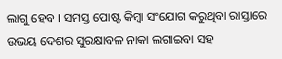ଲାଗୁ ହେବ । ସମସ୍ତ ପୋଷ୍ଟ କିମ୍ବା ସଂଯୋଗ କରୁଥିବା ରାସ୍ତାରେ ଉଭୟ ଦେଶର ସୁରକ୍ଷାବଳ ନାକା ଲଗାଇବା ସହ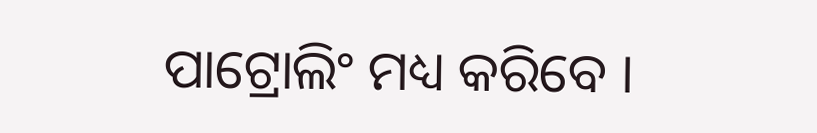ପାଟ୍ରୋଲିଂ ମଧ୍ୟ କରିବେ ।